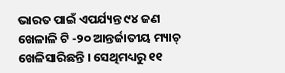ଭାରତ ପାଇଁ ଏପର୍ଯ୍ୟନ୍ତ ୯୪ ଜଣ ଖେଳାଳି ଟି -୨୦ ଆନ୍ତର୍ଜାତୀୟ ମ୍ୟାଚ୍ ଖେଳିସାରିଛନ୍ତି । ସେଥିମଧ୍ୟରୁ ୧୧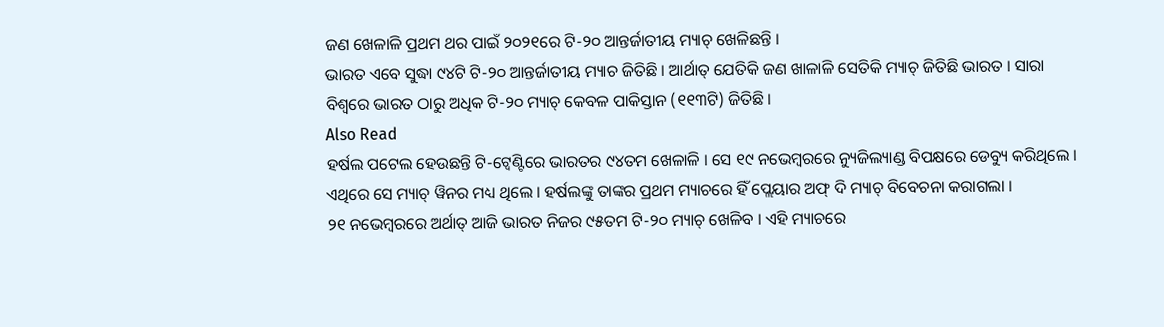ଜଣ ଖେଳାଳି ପ୍ରଥମ ଥର ପାଇଁ ୨୦୨୧ରେ ଟି-୨୦ ଆନ୍ତର୍ଜାତୀୟ ମ୍ୟାଚ୍ ଖେଳିଛନ୍ତି ।
ଭାରତ ଏବେ ସୁଦ୍ଧା ୯୪ଟି ଟି-୨୦ ଆନ୍ତର୍ଜାତୀୟ ମ୍ୟାଚ ଜିତିଛି । ଆର୍ଥାତ୍ ଯେତିକି ଜଣ ଖାଳାଳି ସେତିକି ମ୍ୟାଚ୍ ଜିତିଛି ଭାରତ । ସାରା ବିଶ୍ୱରେ ଭାରତ ଠାରୁ ଅଧିକ ଟି-୨୦ ମ୍ୟାଚ୍ କେବଳ ପାକିସ୍ତାନ (୧୧୩ଟି) ଜିତିଛି ।
Also Read
ହର୍ଷଲ ପଟେଲ ହେଉଛନ୍ତି ଟି-ଟ୍ୱେଣ୍ଟିରେ ଭାରତର ୯୪ତମ ଖେଳାଳି । ସେ ୧୯ ନଭେମ୍ବରରେ ନ୍ୟୁଜିଲ୍ୟାଣ୍ଡ ବିପକ୍ଷରେ ଡେବ୍ୟୁ କରିଥିଲେ । ଏଥିରେ ସେ ମ୍ୟାଚ୍ ୱିନର ମଧ୍ୟ ଥିଲେ । ହର୍ଷଲଙ୍କୁ ତାଙ୍କର ପ୍ରଥମ ମ୍ୟାଚରେ ହିଁ ପ୍ଲେୟାର ଅଫ୍ ଦି ମ୍ୟାଚ୍ ବିବେଚନା କରାଗଲା ।
୨୧ ନଭେମ୍ବରରେ ଅର୍ଥାତ୍ ଆଜି ଭାରତ ନିଜର ୯୫ତମ ଟି-୨୦ ମ୍ୟାଚ୍ ଖେଳିବ । ଏହି ମ୍ୟାଚରେ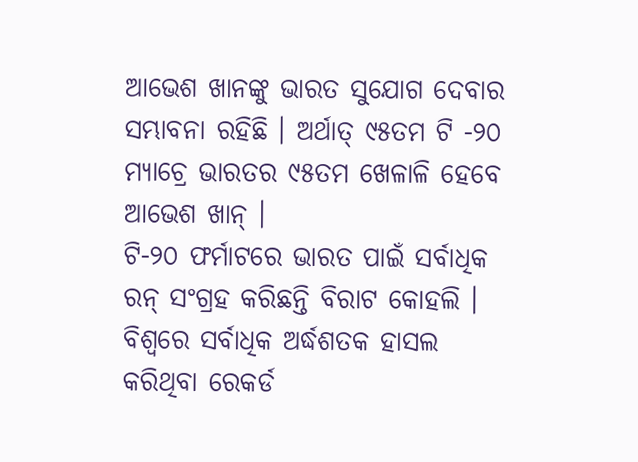ଆଭେଶ ଖାନଙ୍କୁ ଭାରତ ସୁଯୋଗ ଦେବାର ସମ୍ଭାବନା ରହିଛି । ଅର୍ଥାତ୍ ୯୫ତମ ଟି -୨୦ ମ୍ୟାଚ୍ରେ ଭାରତର ୯୫ତମ ଖେଳାଳି ହେବେ ଆଭେଶ ଖାନ୍ ।
ଟି-୨୦ ଫର୍ମାଟରେ ଭାରତ ପାଇଁ ସର୍ବାଧିକ ରନ୍ ସଂଗ୍ରହ କରିଛନ୍ତି ବିରାଟ କୋହଲି । ବିଶ୍ୱରେ ସର୍ବାଧିକ ଅର୍ଦ୍ଧଶତକ ହାସଲ କରିଥିବା ରେକର୍ଡ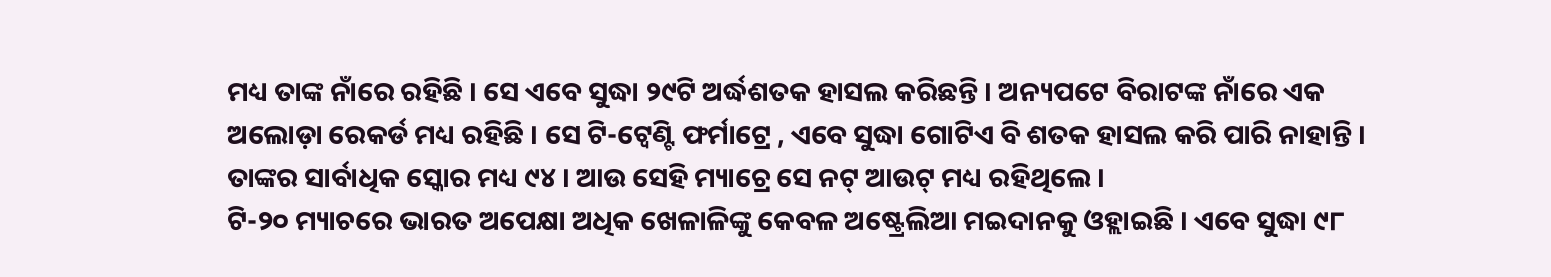ମଧ୍ୟ ତାଙ୍କ ନାଁରେ ରହିଛି । ସେ ଏବେ ସୁଦ୍ଧା ୨୯ଟି ଅର୍ଦ୍ଧଶତକ ହାସଲ କରିଛନ୍ତି । ଅନ୍ୟପଟେ ବିରାଟଙ୍କ ନାଁରେ ଏକ ଅଲୋଡ଼ା ରେକର୍ଡ ମଧ୍ୟ ରହିଛି । ସେ ଟି-ଟ୍ୱେଣ୍ଟି ଫର୍ମାଟ୍ରେ , ଏବେ ସୁଦ୍ଧା ଗୋଟିଏ ବି ଶତକ ହାସଲ କରି ପାରି ନାହାନ୍ତି । ତାଙ୍କର ସାର୍ବାଧିକ ସ୍କୋର ମଧ୍ୟ ୯୪ । ଆଉ ସେହି ମ୍ୟାଚ୍ରେ ସେ ନଟ୍ ଆଉଟ୍ ମଧ୍ୟ ରହିଥିଲେ ।
ଟି-୨୦ ମ୍ୟାଚରେ ଭାରତ ଅପେକ୍ଷା ଅଧିକ ଖେଳାଳିଙ୍କୁ କେବଳ ଅଷ୍ଟ୍ରେଲିଆ ମଇଦାନକୁ ଓହ୍ଲାଇଛି । ଏବେ ସୁଦ୍ଧା ୯୮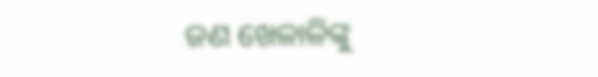ଜଣ ଖେଳାଳିଙ୍କୁ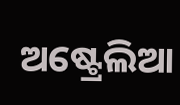ଅଷ୍ଟ୍ରେଲିଆ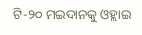ଟି-୨୦ ମଇଦାନକୁ ଓହ୍ଲାଇ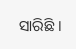ସାରିଛି ।